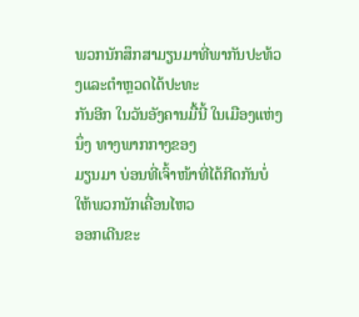ພວກນັກສຶກສາມຽນມາທີ່ພາກັນປະທ້ວງແລະຕຳຫຼວດໄດ້ປະທະ
ກັນອີກ ໃນວັນອັງຄານມື້ນີ້ ໃນເມືອງແຫ່ງນຶ່ງ ທາງພາກກາງຂອງ
ມຽນມາ ບ່ອນທີ່ເຈົ້າໜ້າທີ່ໄດ້ກີດກັນບໍ່ໃຫ້ພວກນັກເຄື່ອນໄຫວ
ອອກເດີນຂະ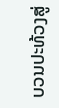ບວນປະທ້ວງສູ່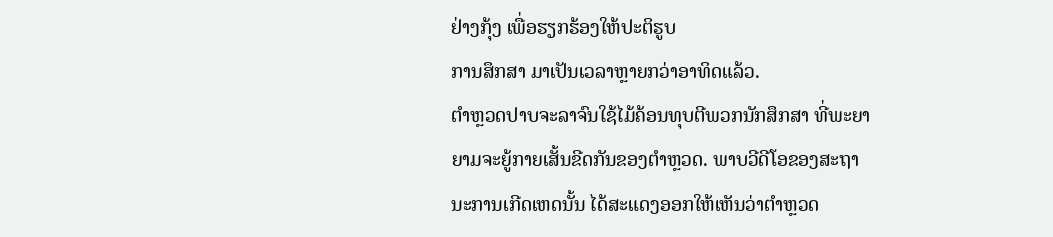ຢ່າງກຸ້ງ ເພື່ອຮຽກຮ້ອງໃຫ້ປະຕິຮູບ
ການສຶກສາ ມາເປັນເວລາຫຼາຍກວ່າອາທິດແລ້ວ.
ຕຳຫຼວດປາບຈະລາຈົນໃຊ້ໄມ້ຄ້ອນທຸບຕີພວກນັກສຶກສາ ທີ່ພະຍາ
ຍາມຈະຍູ້ກາຍເສັ້ນຂີດກັນຂອງຕຳຫຼວດ. ພາບວີດີໂອຂອງສະຖາ
ນະການເກີດເຫດນັ້ນ ໄດ້ສະແດງອອກໃຫ້ເຫັນວ່າຕໍາຫຼວດ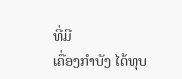ທີ່ມີ
ເຄື່ອງກຳບັງ ໄດ້ທຸບ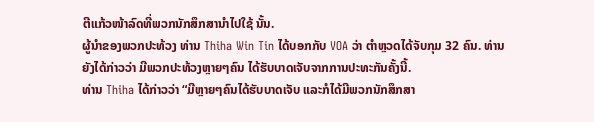ຕີແກ້ວໜ້າລົດທີ່ພວກນັກສຶກສານຳໄປໃຊ້ ນັ້ນ.
ຜູ້ນຳຂອງພວກປະທ້ວງ ທ່ານ Thiha Win Tin ໄດ້ບອກກັບ VOA ວ່າ ຕຳຫຼວດໄດ້ຈັບກຸມ 32 ຄົນ. ທ່ານຍັງໄດ້ກ່າວວ່າ ມີພວກປະທ້ວງຫຼາຍໆຄົນ ໄດ້ຮັບບາດເຈັບຈາກການປະທະກັນຄັ້ງນີ້.
ທ່ານ Thiha ໄດ້ກ່າວວ່າ “ມີຫຼາຍໆຄົນໄດ້ຮັບບາດເຈັບ ແລະກໍໄດ້ມີພວກນັກສຶກສາ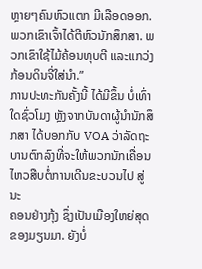ຫຼາຍໆຄົນຫົວແຕກ ມີເລືອດອອກ. ພວກເຂົາເຈົ້າໄດ້ຕີຫົວນັກສຶກສາ. ພວກເຂົາໃຊ້ໄມ້ຄ້ອນທຸບຕີ ແລະແກວ່ງກ້ອນດິນຈີ່ໃສ່ນຳ.”
ການປະທະກັນຄັ້ງນີ້ ໄດ້ມີຂຶ້ນ ບໍ່ເທົ່າໃດຊົ່ວໂມງ ຫຼັງຈາກບັນດາຜູ້ນຳນັກສຶກສາ ໄດ້ບອກກັບ VOA ວ່າລັດຖະບານຕົກລົງທີ່ຈະໃຫ້ພວກນັກເຄື່ອນໄຫວສືບຕໍ່ການເດີນຂະບວນໄປ ສູ່ນະ
ຄອນຢ່າງກຸ້ງ ຊຶ່ງເປັນເມືອງໃຫຍ່ສຸດຂອງມຽນມາ. ຍັງບໍ່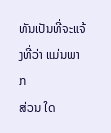ທັນເປັນທີ່ຈະແຈ້ງທີ່ວ່າ ແມ່ນພາກ
ສ່ວນ ໃດ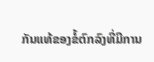ກັນແທ້ຂອງຂໍ້ຕົກລົງທີ່ມີການ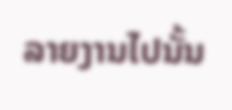ລາຍງານໄປນັ້ນ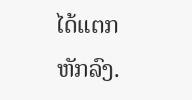ໄດ້ແຕກຫັກລົງ.